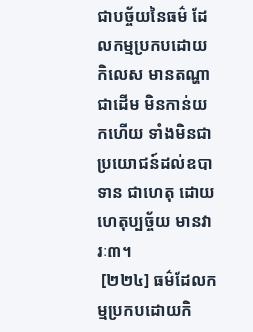ជាបច្ច័យនៃធម៌ ដែលកម្មប្រកបដោយកិលេស មានតណ្ហាជាដើម មិនកាន់យកហើយ ទាំងមិនជាប្រយោជន៍ដល់ឧបាទាន ជាហេតុ ដោយហេតុប្បច្ច័យ មានវារៈ៣។
 [២២៤] ធម៌ដែលកម្មប្រកបដោយកិ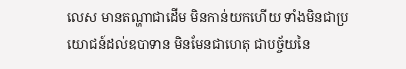លេស មានតណ្ហាជាដើម មិនកាន់យកហើយ ទាំងមិនជាប្រយោជន៍ដល់ឧបាទាន មិនមែនជាហេតុ ជាបច្ច័យនៃ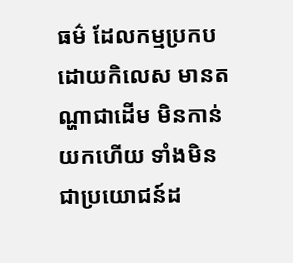ធម៌ ដែលកម្មប្រកបដោយកិលេស មានតណ្ហាជាដើម មិនកាន់យកហើយ ទាំងមិនជាប្រយោជន៍ដ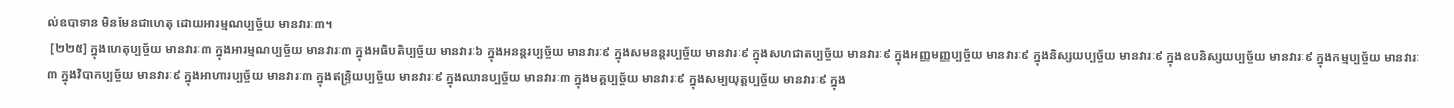ល់ឧបាទាន មិនមែនជាហេតុ ដោយអារម្មណប្បច្ច័យ មានវារៈ៣។
 [២២៥] ក្នុងហេតុប្បច្ច័យ មានវារៈ៣ ក្នុងអារម្មណប្បច្ច័យ មានវារៈ៣ ក្នុងអធិបតិប្បច្ច័យ មានវារៈ៦ ក្នុងអនន្តរប្បច្ច័យ មានវារៈ៩ ក្នុងសមនន្តរប្បច្ច័យ មានវារៈ៩ ក្នុងសហជាតប្បច្ច័យ មានវារៈ៩ ក្នុងអញ្ញមញ្ញប្បច្ច័យ មានវារៈ៩ ក្នុងនិស្សយប្បច្ច័យ មានវារៈ៩ ក្នុងឧបនិស្សយប្បច្ច័យ មានវារៈ៩ ក្នុងកម្មប្បច្ច័យ មានវារៈ៣ ក្នុងវិបាកប្បច្ច័យ មានវារៈ៩ ក្នុងអាហារប្បច្ច័យ មានវារៈ៣ ក្នុងឥន្រ្ទិយប្បច្ច័យ មានវារៈ៩ ក្នុងឈានប្បច្ច័យ មានវារៈ៣ ក្នុងមគ្គប្បច្ច័យ មានវារៈ៩ ក្នុងសម្បយុត្តប្បច្ច័យ មានវារៈ៩ ក្នុង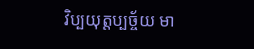វិប្បយុត្តប្បច្ច័យ មា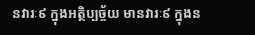នវារៈ៩ ក្នុងអត្ថិប្បច្ច័យ មានវារៈ៩ ក្នុងន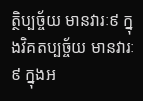ត្ថិប្បច្ច័យ មានវារៈ៩ ក្នុងវិគតប្បច្ច័យ មានវារៈ៩ ក្នុងអ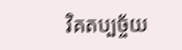វិគតប្បច្ច័យ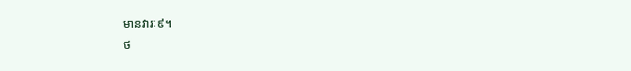មានវារៈ៩។
ថ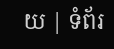យ | ទំព័រ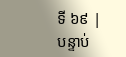ទី ៦៩ | បន្ទាប់